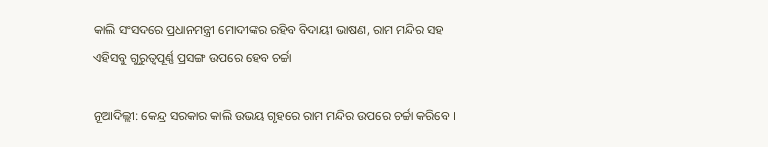କାଲି ସଂସଦରେ ପ୍ରଧାନମନ୍ତ୍ରୀ ମୋଦୀଙ୍କର ରହିବ ବିଦାୟୀ ଭାଷଣ, ରାମ ମନ୍ଦିର ସହ ଏହିସବୁ ଗୁରୁତ୍ୱପୂର୍ଣ୍ଣ ପ୍ରସଙ୍ଗ ଉପରେ ହେବ ଚର୍ଚ୍ଚା

ନୂଆଦିଲ୍ଲୀ: କେନ୍ଦ୍ର ସରକାର କାଲି ଉଭୟ ଗୃହରେ ରାମ ମନ୍ଦିର ଉପରେ ଚର୍ଚ୍ଚା କରିବେ ।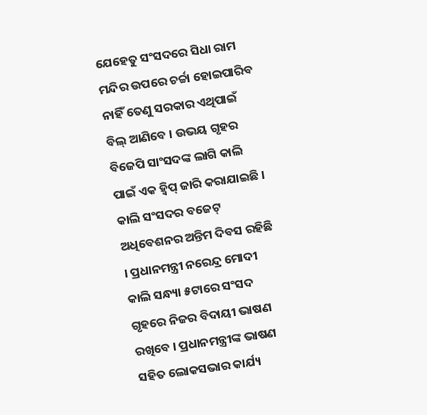ଯେହେତୁ ସଂସଦରେ ସିଧା ରାମ ମନ୍ଦିର ଉପରେ ଚର୍ଚ୍ଚା ହୋଇପାରିବ ନାହିଁ ତେଣୁ ସରକାର ଏଥିପାଇଁ ବିଲ୍ ଆଣିବେ । ଉଭୟ ଗୃହର ବିଜେପି ସାଂସଦଙ୍କ ଲାଗି କାଲି ପାଇଁ ଏକ ହ୍ୱିପ୍ ଜାରି କରାଯାଇଛି । କାଲି ସଂସଦର ବଜେଟ୍ ଅଧିବେଶନର ଅନ୍ତିମ ଦିବସ ରହିଛି । ପ୍ରଧାନମନ୍ତ୍ରୀ ନରେନ୍ଦ୍ର ମୋଦୀ କାଲି ସନ୍ଧ୍ୟା ୫ଟାରେ ସଂସଦ ଗୃହରେ ନିଜର ବିଦାୟୀ ଭାଷଣ ରଖିବେ । ପ୍ରଧାନମନ୍ତ୍ରୀଙ୍କ ଭାଷଣ ସହିତ ଲୋକସଭାର କାର୍ଯ୍ୟ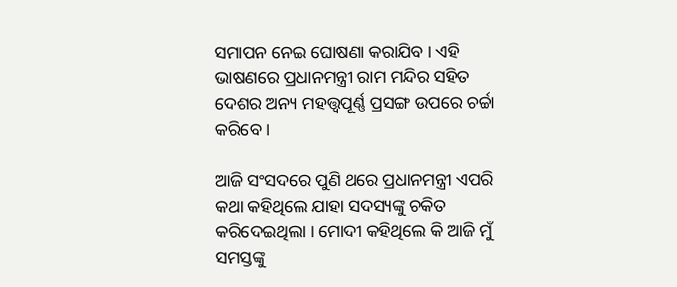ସମାପନ ନେଇ ଘୋଷଣା କରାଯିବ । ଏହି ଭାଷଣରେ ପ୍ରଧାନମନ୍ତ୍ରୀ ରାମ ମନ୍ଦିର ସହିତ ଦେଶର ଅନ୍ୟ ମହତ୍ତ୍ୱପୂର୍ଣ୍ଣ ପ୍ରସଙ୍ଗ ଉପରେ ଚର୍ଚ୍ଚା କରିବେ ।

ଆଜି ସଂସଦରେ ପୁଣି ଥରେ ପ୍ରଧାନମନ୍ତ୍ରୀ ଏପରି କଥା କହିଥିଲେ ଯାହା ସଦସ୍ୟଙ୍କୁ ଚକିତ କରିଦେଇଥିଲା । ମୋଦୀ କହିଥିଲେ କି ଆଜି ମୁଁ ସମସ୍ତଙ୍କୁ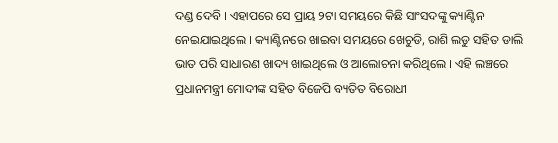ଦଣ୍ଡ ଦେବି । ଏହାପରେ ସେ ପ୍ରାୟ ୨ଟା ସମୟରେ କିଛି ସାଂସଦଙ୍କୁ କ୍ୟାଣ୍ଟିନ ନେଇଯାଇଥିଲେ । କ୍ୟାଣ୍ଟିନରେ ଖାଇବା ସମୟରେ ଖେଚୁଡି, ରାଶି ଲଡୁ ସହିତ ଡାଲି ଭାତ ପରି ସାଧାରଣ ଖାଦ୍ୟ ଖାଇଥିଲେ ଓ ଆଲୋଚନା କରିଥିଲେ । ଏହି ଲଞ୍ଚରେ ପ୍ରଧାନମନ୍ତ୍ରୀ ମୋଦୀଙ୍କ ସହିତ ବିଜେପି ବ୍ୟତିତ ବିରୋଧୀ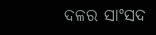ଦଳର ସାଂସଦ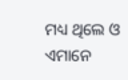ମଧ୍ୟ ଥିଲେ ଓ ଏମାନେ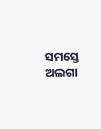ସମସ୍ତେ ଅଲଗା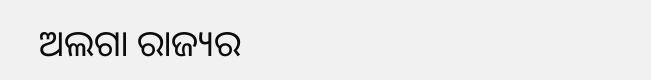ଅଲଗା ରାଜ୍ୟର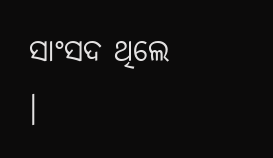ସାଂସଦ ଥିଲେ ।